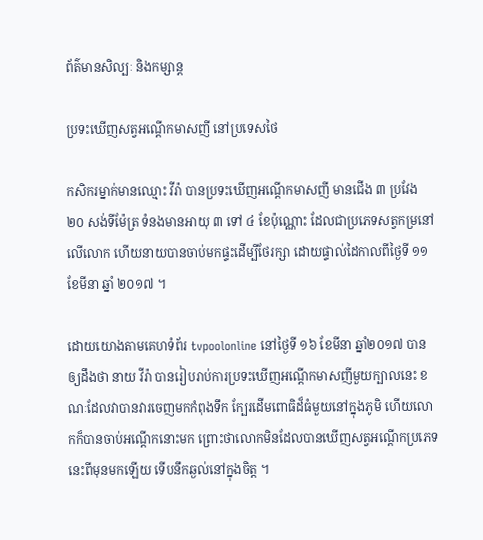ព័ត៌មានសិល្បៈ និងកម្សាន្ត

ប្រទះឃើញសត្វអណ្ដើកមាសញី នៅប្រទេសថៃ

កសិករម្នាក់មានឈ្មោះ វីរ៉ា បានប្រទះឃើញអណ្ដើកមាសញី មានជើង ៣ ប្រវែង ២០ សង់ទីម៉ែត្រ ទំនងមានអាយុ ៣ ទៅ ៤ ខែប៉ុណ្ណោះ ដែលជាប្រភេទសត្វកម្រនៅលើលោក ហើយនាយបានចាប់មកផ្ទះដើម្បីថែរក្សា ដោយផ្ទាល់ដៃកាលពីថ្ងៃទី ១១ ខែមីនា ឆ្នាំ ២០១៧ ។

ដោយយោងតាមគេហទំព័រ tvpoolonline នៅថ្ងៃទី ១៦ ខែមីនា ឆ្នាំ២០១៧ បានឲ្យដឹងថា នាយ វីរ៉ា បានរៀបរាប់ការប្រទះឃើញអណ្ដើកមាសញីមួយក្បាលនេះ ខណៈដែលវាបានវារចេញមកកំពុងទឹក ក្បែរដើមពោធិដ៏ធំមួយនៅក្នុងភូមិ ហើយលោកក៏បានចាប់អណ្ដើកនោះមក ព្រោះថាលោកមិនដែលបានឃើញសត្វអណ្ដើកប្រភេទនេះពីមុនមកឡើយ ទើបនឹកឆ្ងល់នៅក្នុងចិត្ត ។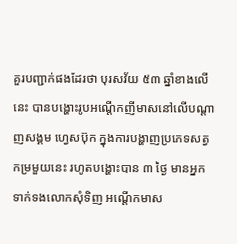គួរបញ្ជាក់ផងដែរថា បុរសវ័យ ៥៣ ឆ្នាំខាងលើនេះ បានបង្ហោះរូបអណ្ដើកញីមាសនៅលើបណ្ដាញសង្គម ហ្វេសប៊ុក ក្នុងការបង្ហាញប្រភេទសត្វកម្រមួយនេះ រហូតបង្ហោះបាន ៣ ថ្ងៃ មានអ្នកទាក់ទងលោកសុំទិញ អណ្ដើកមាស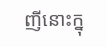ញីនោះក្នុ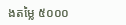ងតម្លៃ ៥០០០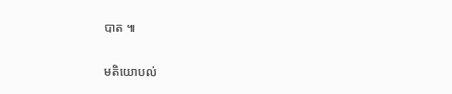បាត ៕

មតិយោបល់